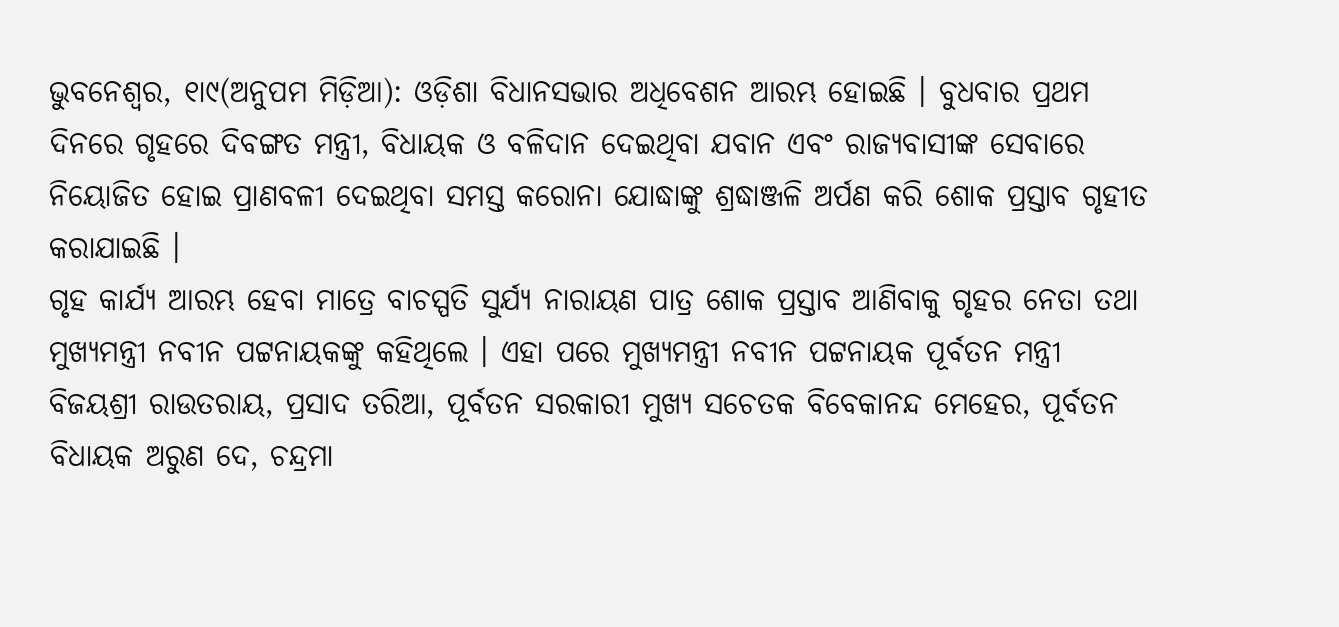ଭୁବନେଶ୍ୱର, ୧ା୯(ଅନୁପମ ମିଡ଼ିଆ): ଓଡ଼ିଶା ବିଧାନସଭାର ଅଧିବେଶନ ଆରମ୍ଭ ହୋଇଛି । ବୁଧବାର ପ୍ରଥମ ଦିନରେ ଗୃହରେ ଦିବଙ୍ଗତ ମନ୍ତ୍ରୀ, ବିଧାୟକ ଓ ବଳିଦାନ ଦେଇଥିବା ଯବାନ ଏବଂ ରାଜ୍ୟବାସୀଙ୍କ ସେବାରେ ନିୟୋଜିତ ହୋଇ ପ୍ରାଣବଳୀ ଦେଇଥିବା ସମସ୍ତ କରୋନା ଯୋଦ୍ଧାଙ୍କୁ ଶ୍ରଦ୍ଧାଞ୍ଜଳି ଅର୍ପଣ କରି ଶୋକ ପ୍ରସ୍ତାବ ଗୃହୀତ କରାଯାଇଛି ।
ଗୃହ କାର୍ଯ୍ୟ ଆରମ୍ଭ ହେବା ମାତ୍ରେ ବାଚସ୍ପତି ସୁର୍ଯ୍ୟ ନାରାୟଣ ପାତ୍ର ଶୋକ ପ୍ରସ୍ତାବ ଆଣିବାକୁ ଗୃହର ନେତା ତଥା ମୁଖ୍ୟମନ୍ତ୍ରୀ ନବୀନ ପଟ୍ଟନାୟକଙ୍କୁ କହିଥିଲେ । ଏହା ପରେ ମୁଖ୍ୟମନ୍ତ୍ରୀ ନବୀନ ପଟ୍ଟନାୟକ ପୂର୍ବତନ ମନ୍ତ୍ରୀ ବିଜୟଶ୍ରୀ ରାଉତରାୟ, ପ୍ରସାଦ ତରିଆ, ପୂର୍ବତନ ସରକାରୀ ମୁଖ୍ୟ ସଚେତକ ବିବେକାନନ୍ଦ ମେହେର, ପୂର୍ବତନ ବିଧାୟକ ଅରୁଣ ଦେ, ଚନ୍ଦ୍ରମା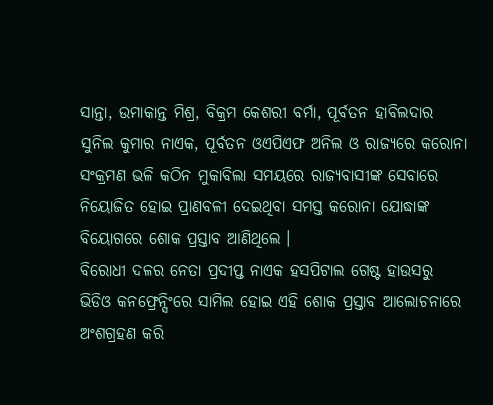ସାନ୍ତା, ଉମାକାନ୍ତ ମିଶ୍ର, ବିକ୍ରମ କେଶରୀ ବର୍ମା, ପୂର୍ବତନ ହାବିଲଦାର ସୁନିଲ କୁମାର ନାଏକ, ପୂର୍ବତନ ଓଏପିଏଫ ଅନିଲ ଓ ରାଜ୍ୟରେ କରୋନା ସଂକ୍ରମଣ ଭଳି କଠିନ ମୁକାବିଲା ସମୟରେ ରାଜ୍ୟବାସୀଙ୍କ ସେବାରେ ନିୟୋଜିତ ହୋଇ ପ୍ରାଣବଳୀ ଦେଇଥିବା ସମସ୍ତ କରୋନା ଯୋଦ୍ଧାଙ୍କ ବିୟୋଗରେ ଶୋକ ପ୍ରସ୍ତାବ ଆଣିଥିଲେ ।
ବିରୋଧୀ ଦଳର ନେତା ପ୍ରଦୀପ୍ତ ନାଏକ ହସପିଟାଲ ଗେଷ୍ଟ ହାଉସରୁ ଭିଡିଓ କନଫ୍ରେନ୍ସିଂରେ ସାମିଲ ହୋଇ ଏହି ଶୋକ ପ୍ରସ୍ତାବ ଆଲୋଚନାରେ ଅଂଶଗ୍ରହଣ କରି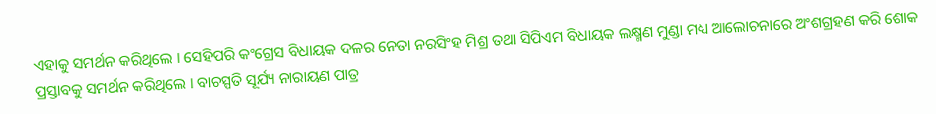ଏହାକୁ ସମର୍ଥନ କରିଥିଲେ । ସେହିପରି କଂଗ୍ରେସ ବିଧାୟକ ଦଳର ନେତା ନରସିଂହ ମିଶ୍ର ତଥା ସିପିଏମ ବିଧାୟକ ଲକ୍ଷ୍ମଣ ମୁଣ୍ଡା ମଧ୍ୟ ଆଲୋଚନାରେ ଅଂଶଗ୍ରହଣ କରି ଶୋକ ପ୍ରସ୍ତାବକୁ ସମର୍ଥନ କରିଥିଲେ । ବାଚସ୍ପତି ସୂର୍ଯ୍ୟ ନାରାୟଣ ପାତ୍ର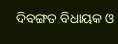ଦିବଙ୍ଗତ ବିଧାୟକ ଓ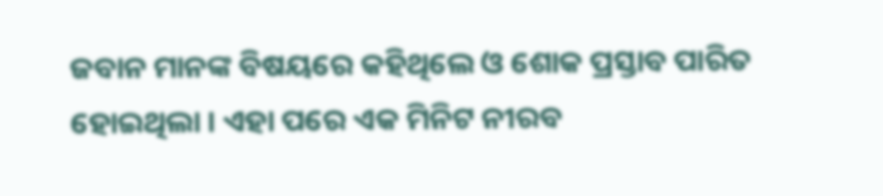ଜବାନ ମାନଙ୍କ ବିଷୟରେ କହିଥିଲେ ଓ ଶୋକ ପ୍ରସ୍ତାବ ପାରିତ ହୋଇଥିଲା । ଏହା ପରେ ଏକ ମିନିଟ ନୀରବ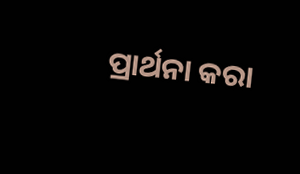ପ୍ରାର୍ଥନା କରା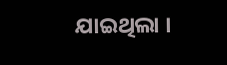ଯାଇଥିଲା ।